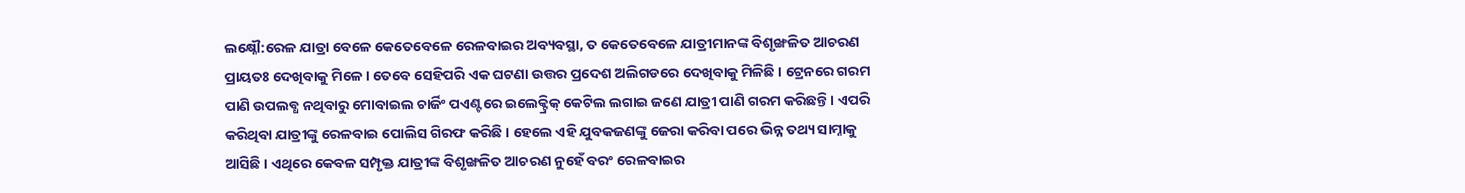ଲକ୍ଷ୍ନୌ:ରେଳ ଯାତ୍ରା ବେଳେ କେତେବେଳେ ରେଳବାଇର ଅବ୍ୟବସ୍ଥା, ତ କେତେବେଳେ ଯାତ୍ରୀମାନଙ୍କ ବିଶୃଙ୍ଖଳିତ ଆଚରଣ ପ୍ରାୟତଃ ଦେଖିବାକୁ ମିଳେ । ତେବେ ସେହିପରି ଏକ ଘଟଣା ଉତ୍ତର ପ୍ରଦେଶ ଅଲିଗଡରେ ଦେଖିବାକୁ ମିଳିଛି । ଟ୍ରେନରେ ଗରମ ପାଣି ଉପଲବ୍ଧ ନଥିବାରୁ ମୋବାଇଲ ଚାର୍ଜିଂ ପଏଣ୍ଟରେ ଇଲେକ୍ଟ୍ରିକ୍ କେଟିଲ ଲଗାଇ ଜଣେ ଯାତ୍ରୀ ପାଣି ଗରମ କରିଛନ୍ତି । ଏପରି କରିଥିବା ଯାତ୍ରୀଙ୍କୁ ରେଳବାଇ ପୋଲିସ ଗିରଫ କରିଛି । ହେଲେ ଏହି ଯୁବକଜଣଙ୍କୁ ଜେରା କରିବା ପରେ ଭିନ୍ନ ତଥ୍ୟ ସାମ୍ନାକୁ ଆସିଛି । ଏଥିରେ କେବଳ ସମ୍ପୃକ୍ତ ଯାତ୍ରୀଙ୍କ ବିଶୃଙ୍ଖଳିତ ଆଚରଣ ନୁହେଁ ବରଂ ରେଳବାଇର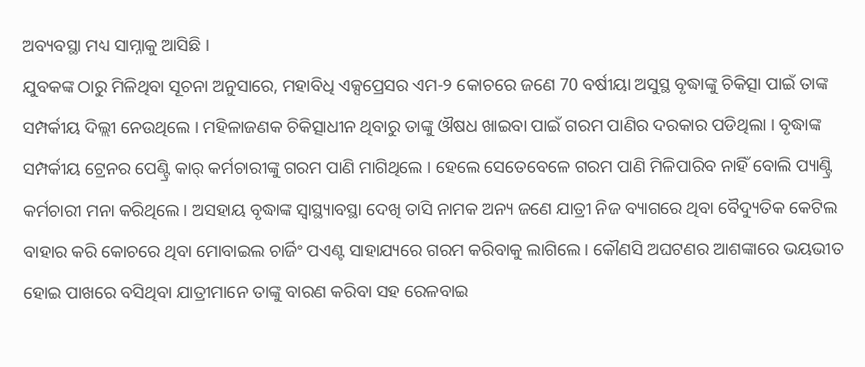ଅବ୍ୟବସ୍ଥା ମଧ୍ୟ ସାମ୍ନାକୁ ଆସିଛି ।
ଯୁବକଙ୍କ ଠାରୁ ମିଳିଥିବା ସୂଚନା ଅନୁସାରେ, ମହାବିଧି ଏକ୍ସପ୍ରେସର ଏମ-୨ କୋଚରେ ଜଣେ 70 ବର୍ଷୀୟା ଅସୁସ୍ଥ ବୃଦ୍ଧାଙ୍କୁ ଚିକିତ୍ସା ପାଇଁ ତାଙ୍କ ସମ୍ପର୍କୀୟ ଦିଲ୍ଲୀ ନେଉଥିଲେ । ମହିଳାଜଣକ ଚିକିତ୍ସାଧୀନ ଥିବାରୁ ତାଙ୍କୁ ଔଷଧ ଖାଇବା ପାଇଁ ଗରମ ପାଣିର ଦରକାର ପଡିଥିଲା । ବୃଦ୍ଧାଙ୍କ ସମ୍ପର୍କୀୟ ଟ୍ରେନର ପେଣ୍ଟ୍ରି କାର୍ କର୍ମଚାରୀଙ୍କୁ ଗରମ ପାଣି ମାଗିଥିଲେ । ହେଲେ ସେତେବେଳେ ଗରମ ପାଣି ମିଳିପାରିବ ନାହିଁ ବୋଲି ପ୍ୟାଣ୍ଟ୍ରି କର୍ମଚାରୀ ମନା କରିଥିଲେ । ଅସହାୟ ବୃଦ୍ଧାଙ୍କ ସ୍ବାସ୍ଥ୍ୟାବସ୍ଥା ଦେଖି ତାସି ନାମକ ଅନ୍ୟ ଜଣେ ଯାତ୍ରୀ ନିଜ ବ୍ୟାଗରେ ଥିବା ବୈଦ୍ୟୁତିକ କେଟିଲ ବାହାର କରି କୋଚରେ ଥିବା ମୋବାଇଲ ଚାର୍ଜିଂ ପଏଣ୍ଟ ସାହାଯ୍ୟରେ ଗରମ କରିବାକୁ ଲାଗିଲେ । କୌଣସି ଅଘଟଣର ଆଶଙ୍କାରେ ଭୟଭୀତ ହୋଇ ପାଖରେ ବସିଥିବା ଯାତ୍ରୀମାନେ ତାଙ୍କୁ ବାରଣ କରିବା ସହ ରେଳବାଇ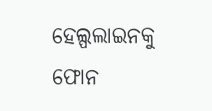ହେଲ୍ପଲାଇନକୁ ଫୋନ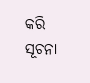କରି ସୂଚନା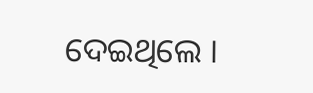ଦେଇଥିଲେ ।